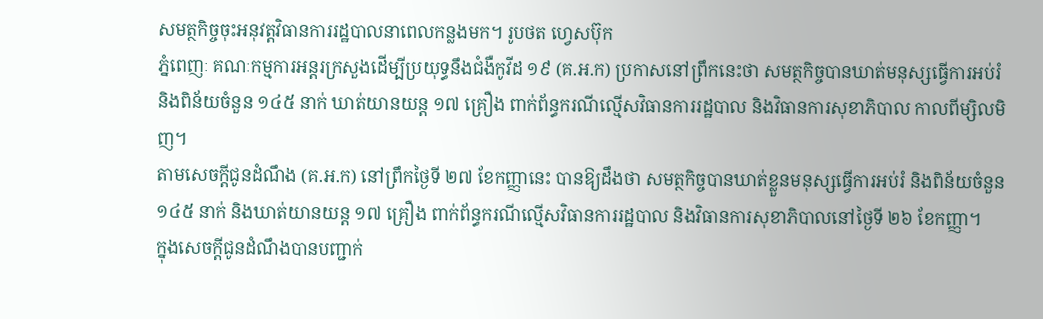សមត្ថកិច្ចចុះអនុវត្តវិធានការរដ្ឋបាលនាពេលកន្លងមក។ រូបថត ហ្វេសប៊ុក
ភ្នំពេញៈ គណៈកម្មការអន្តរក្រសួងដើម្បីប្រយុទ្ធនឹងជំងឺកូវីដ ១៩ (គ.អ.ក) ប្រកាសនៅព្រឹកនេះថា សមត្ថកិច្ចបានឃាត់មនុស្សធ្វើការអប់រំ និងពិន័យចំនួន ១៤៥ នាក់ ឃាត់យានយន្ត ១៧ គ្រឿង ពាក់ព័ន្ធករណីល្មើសវិធានការរដ្ឋបាល និងវិធានការសុខាភិបាល កាលពីម្សិលមិញ។
តាមសេចក្តីជូនដំណឹង (គ.អ.ក) នៅព្រឹកថ្ងៃទី ២៧ ខែកញ្ញានេះ បានឱ្យដឹងថា សមត្ថកិច្ចបានឃាត់ខ្លួនមនុស្សធ្វើការអប់រំ និងពិន័យចំនួន ១៤៥ នាក់ និងឃាត់យានយន្ត ១៧ គ្រឿង ពាក់ព័ន្ធករណីល្មើសវិធានការរដ្ឋបាល និងវិធានការសុខាភិបាលនៅថ្ងៃទី ២៦ ខែកញ្ញា។
ក្នុងសេចក្តីជូនដំណឹងបានបញ្ជាក់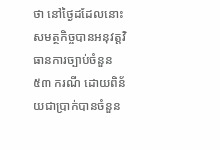ថា នៅថ្ងៃដដែលនោះ សមត្ថកិច្ចបានអនុវត្តវិធានការច្បាប់ចំនួន ៥៣ ករណី ដោយពិន័យជាប្រាក់បានចំនួន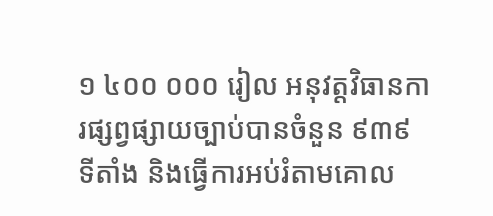១ ៤០០ ០០០ រៀល អនុវត្តវិធានការផ្សព្វផ្សាយច្បាប់បានចំនួន ៩៣៩ ទីតាំង និងធ្វើការអប់រំតាមគោល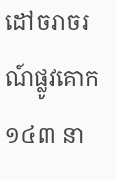ដៅចរាចរណ៍ផ្លូវគោក ១៤៣ នា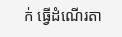ក់ ធ្វើដំណើរតា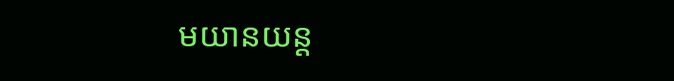មយានយន្ត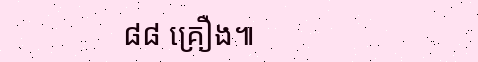៨៨ គ្រឿង៕